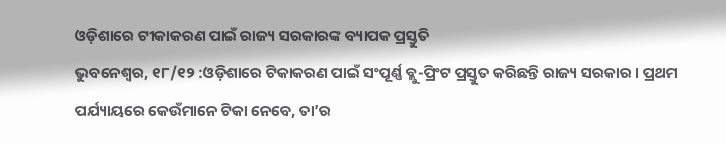ଓଡ଼ିଶାରେ ଟୀକାକରଣ ପାଇଁ ରାଜ୍ୟ ସରକାରଙ୍କ ବ୍ୟାପକ ପ୍ରସ୍ତୁତି
ଭୁବନେଶ୍ୱର, ୧୮/୧୨ :ଓଡ଼ିଶାରେ ଟିକାକରଣ ପାଇଁ ସଂପୂର୍ଣ୍ଣ ବ୍ଲୁ-ପ୍ରିଂଟ ପ୍ରସ୍ତୁତ କରିଛନ୍ତି ରାଜ୍ୟ ସରକାର । ପ୍ରଥମ ପର୍ଯ୍ୟାୟରେ କେଉଁମାନେ ଟିକା ନେବେ, ତା’ର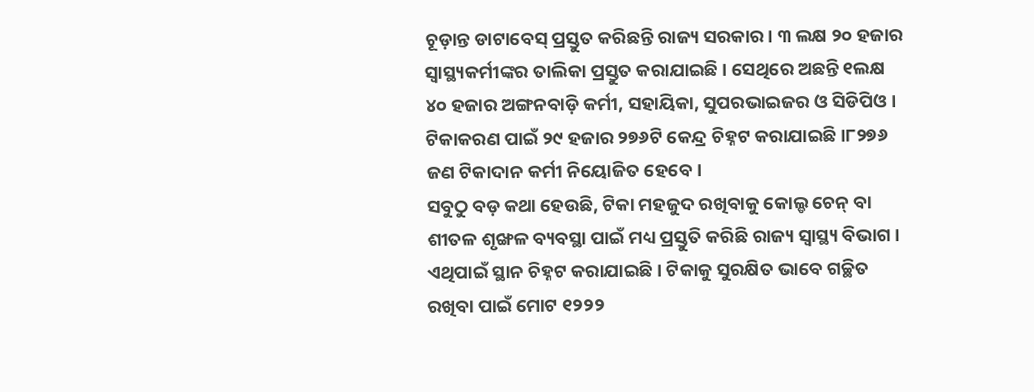ଚୂଡ଼ାନ୍ତ ଡାଟାବେସ୍ ପ୍ରସ୍ତୁତ କରିଛନ୍ତି ରାଜ୍ୟ ସରକାର। ୩ ଲକ୍ଷ ୨୦ ହଜାର ସ୍ୱାସ୍ଥ୍ୟକର୍ମୀଙ୍କର ତାଲିକା ପ୍ରସ୍ତୁତ କରାଯାଇଛି । ସେଥିରେ ଅଛନ୍ତି ୧ଲକ୍ଷ ୪୦ ହଜାର ଅଙ୍ଗନବାଡ଼ି କର୍ମୀ, ସହାୟିକା, ସୁପରଭାଇଜର ଓ ସିଡିପିଓ । ଟିକାକରଣ ପାଇଁ ୨୯ ହଜାର ୨୭୬ଟି କେନ୍ଦ୍ର ଚିହ୍ନଟ କରାଯାଇଛି ।୮୨୭୬ ଜଣ ଟିକାଦାନ କର୍ମୀ ନିୟୋଜିତ ହେବେ।
ସବୁଠୁ ବଡ଼ କଥା ହେଉଛି, ଟିକା ମହଜୁଦ ରଖିବାକୁ କୋଲ୍ଡ ଚେନ୍ ବା ଶୀତଳ ଶୃଙ୍ଖଳ ବ୍ୟବସ୍ଥା ପାଇଁ ମଧ୍ୟ ପ୍ରସ୍ତୁତି କରିଛି ରାଜ୍ୟ ସ୍ୱାସ୍ଥ୍ୟ ବିଭାଗ। ଏଥିପାଇଁ ସ୍ଥାନ ଚିହ୍ନଟ କରାଯାଇଛି। ଟିକାକୁ ସୁରକ୍ଷିତ ଭାବେ ଗଚ୍ଛିତ ରଖିବା ପାଇଁ ମୋଟ ୧୨୨୨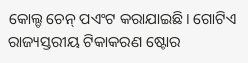କୋଲ୍ଡ ଚେନ୍ ପଏଂଟ କରାଯାଇଛି। ଗୋଟିଏ ରାଜ୍ୟସ୍ତରୀୟ ଟିକାକରଣ ଷ୍ଟୋର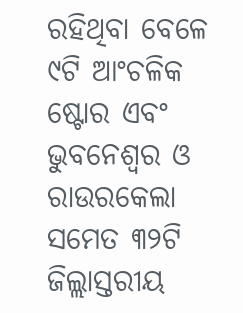ରହିଥିବା ବେଳେ ୯ଟି ଆଂଚଳିକ ଷ୍ଟୋର ଏବଂ ଭୁବନେଶ୍ୱର ଓ ରାଉରକେଲା ସମେତ ୩୨ଟି ଜିଲ୍ଲାସ୍ତରୀୟ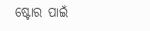ଷ୍ଟୋର ପାଇଁ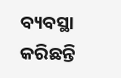ବ୍ୟବସ୍ଥା କରିଛନ୍ତି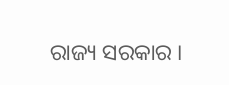ରାଜ୍ୟ ସରକାର ।